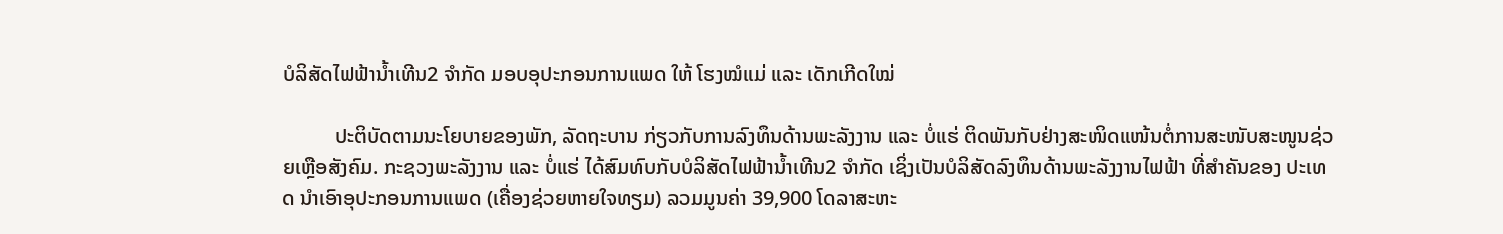ບໍລິສັດໄຟຟ້ານໍ້າເທີນ2 ຈຳກັດ ມອບອຸປະກອນການແພດ ໃຫ້ ໂຮງໝໍແມ່ ແລະ ເດັກເກີດໃໝ່

          ປະຕິບັດຕາມນະໂຍບາຍຂອງພັກ, ລັດຖະບານ ກ່ຽວກັບການລົງທຶນດ້ານພະລັງງານ ແລະ ບໍ່ແຮ່ ຕິດພັນກັບຢ່າງສະໜິດແໜ້ນຕໍ່ການສະໜັບສະໜູນຊ່ວຍເຫຼືອສັງຄົມ. ກະຊວງພະລັງງານ ແລະ ບໍ່ແຮ່ ໄດ້ສົມທົບກັບບໍລິສັດໄຟຟ້ານໍ້າເທີນ2 ຈຳກັດ ເຊິ່ງເປັນບໍລິສັດລົງທຶນດ້ານພະລັງງານໄຟຟ້າ ທີ່ສຳຄັນຂອງ ປະເທດ ນຳເອົາອຸປະກອນການແພດ (ເຄື່ອງຊ່ວຍຫາຍໃຈທຽມ) ລວມມູນຄ່າ 39,900 ໂດລາສະຫະ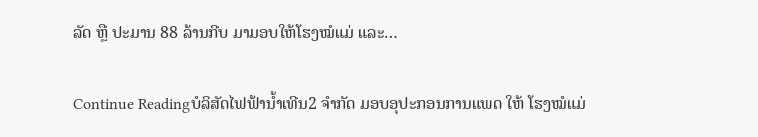ລັດ ຫຼື ປະມານ 88 ລ້ານກີບ ມາມອບໃຫ້ໂຮງໝໍແມ່ ແລະ…

Continue Readingບໍລິສັດໄຟຟ້ານໍ້າເທີນ2 ຈຳກັດ ມອບອຸປະກອນການແພດ ໃຫ້ ໂຮງໝໍແມ່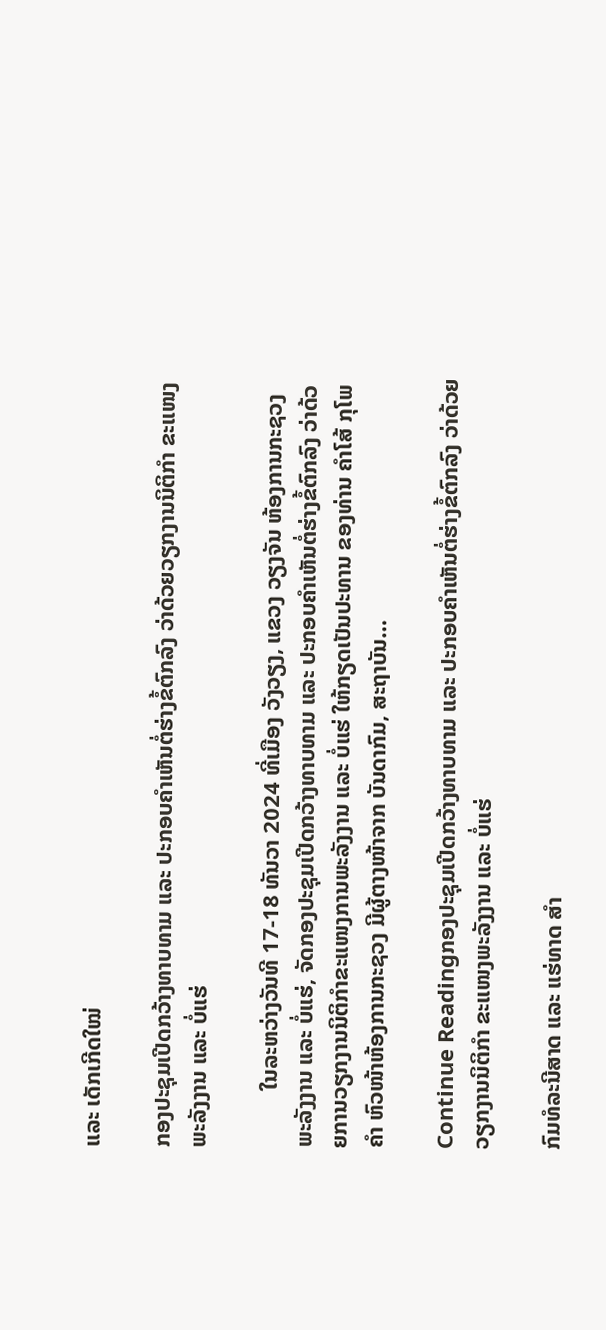ແລະ ເດັກເກີດໃໝ່

ກອງປະຊຸມເປີດກວ້າງທາບທາມ ແລະ ປະກອບຄຳເຫັນຕໍ່ຮ່າງຂໍ້ຕົກລົງ ວ່າດ້ວຍວຽກງານນິຕິກຳ ຂະແໜງພະລັງງານ ແລະ ບໍ່ແຮ່

          ໃນລະຫວ່າງວັນທີ 17-18 ທັນວາ 2024 ທີ່ເມືອງ ວັງວຽງ, ແຂວງ ວຽງຈັນ ຫ້ອງການກະຊວງພະລັງງານ ແລະ ບໍ່ແຮ່, ຈັດກອງປະຊຸມເປີດກວ້າງທາບທາມ ແລະ ປະກອບຄຳເຫັນຕໍ່ຮ່າງຂໍ້ຕົກລົງ ວ່າດ້ວຍການວຽກງານນິຕິກຳຂະແໜງການພະລັງງານ ແລະ ບໍ່ແຮ່ ໃຫ້ກຽດເປັນປະທານ ຂອງທ່ານ ຄຳໂສ້ ກຸໂພຄຳ ຫົວໜ້າຫ້ອງການກະຊວງ ມີຜູ້ຕາງໜ້າຈາກ ບັນດາກົມ, ສະຖາບັນ…

Continue Readingກອງປະຊຸມເປີດກວ້າງທາບທາມ ແລະ ປະກອບຄຳເຫັນຕໍ່ຮ່າງຂໍ້ຕົກລົງ ວ່າດ້ວຍວຽກງານນິຕິກຳ ຂະແໜງພະລັງງານ ແລະ ບໍ່ແຮ່

ກົມທໍລະນີສາດ ແລະ ແຮ່ທາດ ສຳ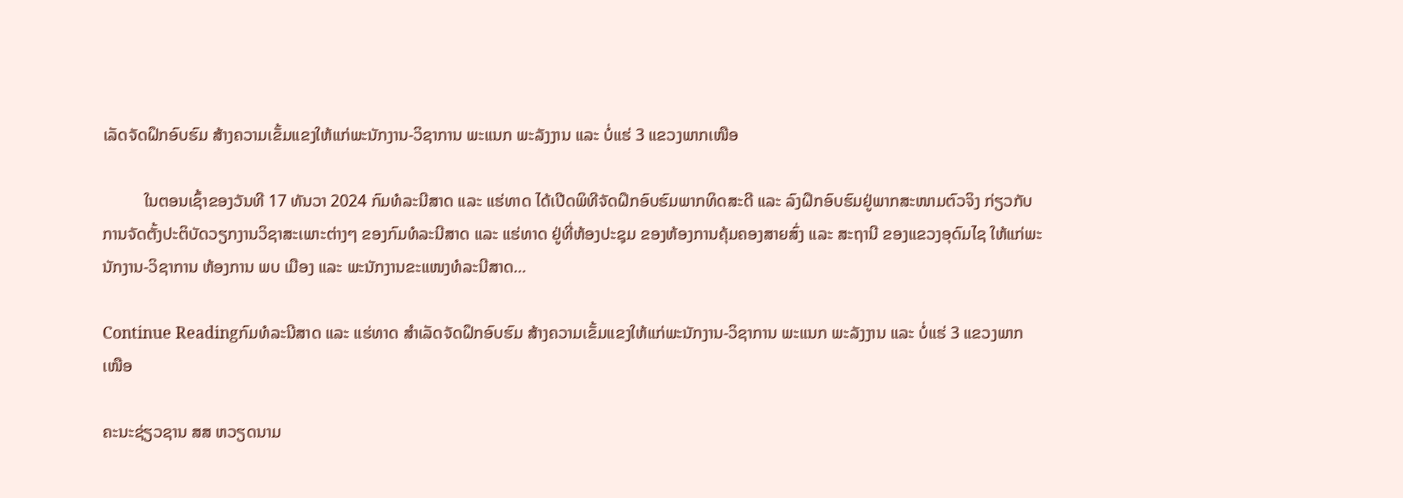ເລັດຈັດຝຶກອົບຮົມ ສ້າງຄວາມເຂັ້ມແຂງໃຫ້ແກ່ພະນັກງານ-ວິຊາການ ພະແນກ ພະລັງງານ ແລະ ບໍ່ແຮ່ 3 ແຂວງພາກເໜືອ

          ໃນຕອນເຊົ້າຂອງວັນທີ 17 ທັນວາ 2024 ກົມທໍລະນີສາດ ແລະ ແຮ່ທາດ ໄດ້ເປີດພິທີຈັດຝຶກອົບຮົມພາກທິດສະດີ ແລະ ລົງຝຶກອົບຮົມຢູ່ພາກສະໜາມຕົວຈິງ ກ່ຽວກັບການຈັດຕັ້ງປະຕິບັດວຽກງານວິຊາສະເພາະຕ່າງໆ ຂອງກົມທໍລະນີສາດ ແລະ ແຮ່ທາດ ຢູ່ທີ່ຫ້ອງປະຊຸມ ຂອງຫ້ອງການຄຸ້ມຄອງສາຍສົ່ງ ແລະ ສະຖານີ ຂອງແຂວງອຸດົມໄຊ ໃຫ້ແກ່ພະນັກງານ-ວິຊາການ ຫ້ອງການ ພບ ເມືອງ ແລະ ພະນັກງານຂະແໜງທໍລະນີສາດ…

Continue Readingກົມທໍລະນີສາດ ແລະ ແຮ່ທາດ ສຳເລັດຈັດຝຶກອົບຮົມ ສ້າງຄວາມເຂັ້ມແຂງໃຫ້ແກ່ພະນັກງານ-ວິຊາການ ພະແນກ ພະລັງງານ ແລະ ບໍ່ແຮ່ 3 ແຂວງພາກເໜືອ

ຄະນະຊ່ຽວຊານ ສສ ຫວຽດນາມ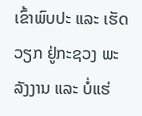ເຂົ້າພົບປະ ແລະ ເຮັດວຽກ ຢູ່ກະຊວງ ພະລັງງານ ແລະ ບໍ່ແຮ່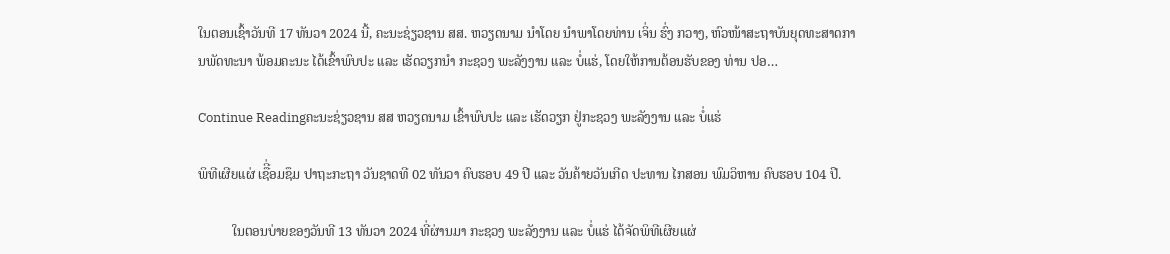ໃນຕອນເຊົ້າວັນທີ 17 ທັນວາ 2024 ນີ້, ຄະນະຊ່ຽວຊານ ສສ. ຫວຽດນາມ ນຳໂດຍ ນຳພາໂດຍທ່ານ ເຈິ່ນ ຮົ່ງ ກວາງ, ຫົວໜ້າສະຖາບັນຍຸດທະສາດການພັດທະນາ ພ້ອມຄະນະ ໄດ້ເຂົ້າພົບປະ ແລະ ເຮັດວຽກນຳ ກະຊວງ ພະລັງງານ ແລະ ບໍ່ແຮ່, ໂດຍໃຫ້ການຕ້ອນຮັບຂອງ ທ່ານ ປອ…

Continue Readingຄະນະຊ່ຽວຊານ ສສ ຫວຽດນາມ ເຂົ້າພົບປະ ແລະ ເຮັດວຽກ ຢູ່ກະຊວງ ພະລັງງານ ແລະ ບໍ່ແຮ່

ພິທີເຜີຍແຜ່ ເຊືີ່ອມຊຶມ ປາຖະກະຖາ ວັນຊາດທີ 02 ທັນວາ ຄົບຮອບ 49 ປີ ແລະ ວັນຄ້າຍວັນເກີດ ປະທານ ໄກສອນ ພົມວິຫານ ຄົບຮອບ 104 ປີ.

          ໃນຕອນບ່າຍຂອງວັນທີ 13 ທັນວາ 2024 ທີ່ຜ່ານມາ ກະຊວງ ພະລັງງານ ແລະ ບໍ່ແຮ່ ໄດ້ຈັດພິທີເຜີຍແຜ່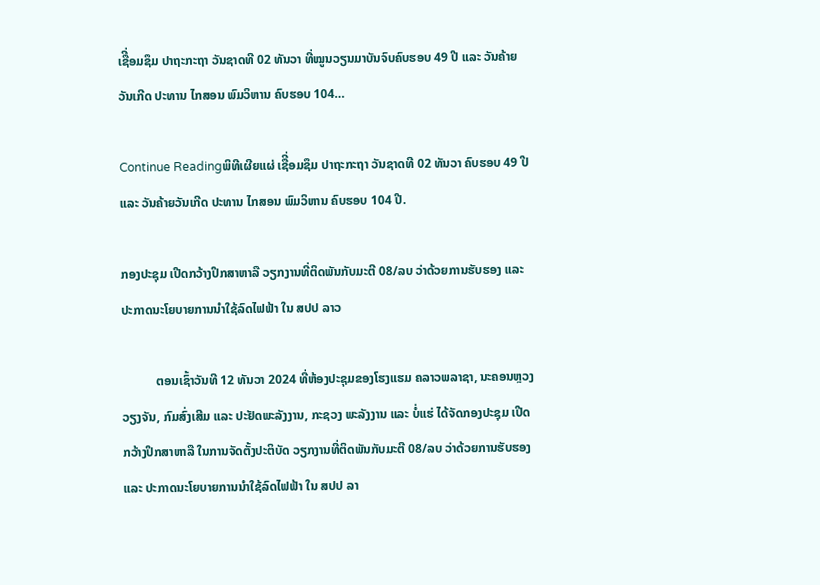ເຊືີ່ອມຊຶມ ປາຖະກະຖາ ວັນຊາດທີ 02 ທັນວາ ທີ່ໝູນວຽນມາບັນຈົບຄົບຮອບ 49 ປີ ແລະ ວັນຄ້າຍວັນເກີດ ປະທານ ໄກສອນ ພົມວິຫານ ຄົບຮອບ 104…

Continue Readingພິທີເຜີຍແຜ່ ເຊືີ່ອມຊຶມ ປາຖະກະຖາ ວັນຊາດທີ 02 ທັນວາ ຄົບຮອບ 49 ປີ ແລະ ວັນຄ້າຍວັນເກີດ ປະທານ ໄກສອນ ພົມວິຫານ ຄົບຮອບ 104 ປີ.

ກອງປະຊຸມ ເປີດກວ້າງປຶກສາຫາລື ວຽກງານທີ່ຕິດພັນກັບມະຕີ 08/ລບ ວ່າດ້ວຍການຮັບຮອງ ແລະ ປະກາດນະໂຍບາຍການນຳໃຊ້ລົດໄຟຟ້າ ໃນ ສປປ ລາວ

           ຕອນເຊົ້າວັນທີ 12 ທັນວາ 2024 ທີ່ຫ້ອງປະຊຸມຂອງໂຮງແຮມ ຄລາວພລາຊາ, ນະຄອນຫຼວງວຽງຈັນ, ກົມສົ່ງເສີມ ແລະ ປະຢັດພະລັງງານ, ກະຊວງ ພະລັງງານ ແລະ ບໍ່ແຮ່ ໄດ້ຈັດກອງປະຊຸມ ເປີດກວ້າງປຶກສາຫາລື ໃນການຈັດຕັ້ງປະຕິບັດ ວຽກງານທີ່ຕິດພັນກັບມະຕີ 08/ລບ ວ່າດ້ວຍການຮັບຮອງ ແລະ ປະກາດນະໂຍບາຍການນຳໃຊ້ລົດໄຟຟ້າ ໃນ ສປປ ລາ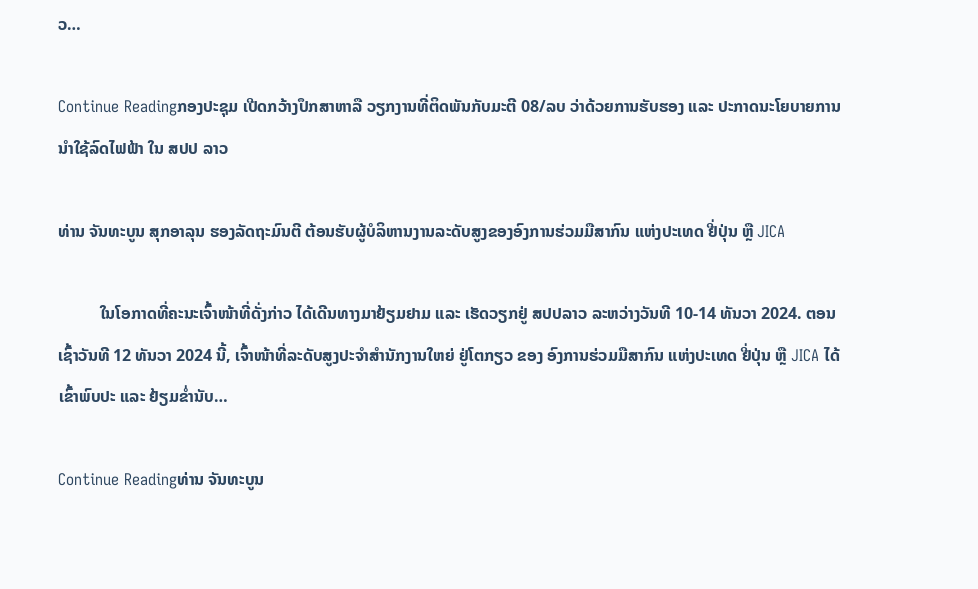ວ…

Continue Readingກອງປະຊຸມ ເປີດກວ້າງປຶກສາຫາລື ວຽກງານທີ່ຕິດພັນກັບມະຕີ 08/ລບ ວ່າດ້ວຍການຮັບຮອງ ແລະ ປະກາດນະໂຍບາຍການນຳໃຊ້ລົດໄຟຟ້າ ໃນ ສປປ ລາວ

ທ່ານ ຈັນທະບູນ ສຸກອາລຸນ ຮອງລັດຖະມົນຕີ ຕ້ອນຮັບຜູ້ບໍລິຫານງານລະດັບສູງຂອງອົງການຮ່ວມມືສາກົນ ແຫ່ງປະເທດ ຢີ່ປຸ່ນ ຫຼື JICA

          ໃນໂອກາດທີ່ຄະນະເຈົ້າໜ້າທີ່ດັ່ງກ່າວ ໄດ້ເດີນທາງມາຢ້ຽມຢາມ ແລະ ເຮັດວຽກຢູ່ ສປປລາວ ລະຫວ່າງວັນທີ 10-14 ທັນວາ 2024. ຕອນເຊົ້າວັນທີ 12 ທັນວາ 2024 ນີ້, ເຈົ້າໜ້າທີ່ລະດັບສູງປະຈຳສຳນັກງານໃຫຍ່ ຢູ່ໂຕກຽວ ຂອງ ອົງການຮ່ວມມືສາກົນ ແຫ່ງປະເທດ ຢີ່ປຸ່ນ ຫຼື JICA ໄດ້ເຂົ້າພົບປະ ແລະ ຢ້ຽມຂໍ່ານັບ…

Continue Readingທ່ານ ຈັນທະບູນ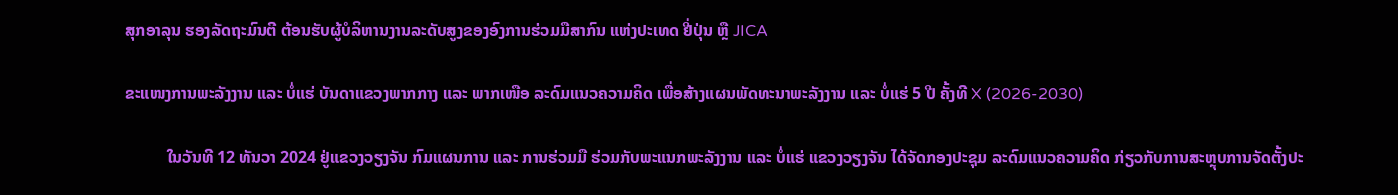ສຸກອາລຸນ ຮອງລັດຖະມົນຕີ ຕ້ອນຮັບຜູ້ບໍລິຫານງານລະດັບສູງຂອງອົງການຮ່ວມມືສາກົນ ແຫ່ງປະເທດ ຢີ່ປຸ່ນ ຫຼື JICA

ຂະແໜງການພະລັງງານ ແລະ ບໍ່ແຮ່ ບັນດາແຂວງພາກກາງ ແລະ ພາກເໜືອ ລະດົມແນວຄວາມຄິດ ເພື່ອສ້າງແຜນພັດທະນາພະລັງງານ ແລະ ບໍ່ແຮ່ 5 ປີ ຄັ້ງທີ X (2026-2030)

          ໃນວັນທີ 12 ທັນວາ 2024 ຢູ່ແຂວງວຽງຈັນ ກົມແຜນການ ແລະ ການຮ່ວມມື ຮ່ວມກັບພະແນກພະລັງງານ ແລະ ບໍ່ແຮ່ ແຂວງວຽງຈັນ ໄດ້ຈັດກອງປະຊຸມ ລະດົມແນວຄວາມຄິດ ກ່ຽວກັບການສະຫຼຸບການຈັດຕັ້ງປະ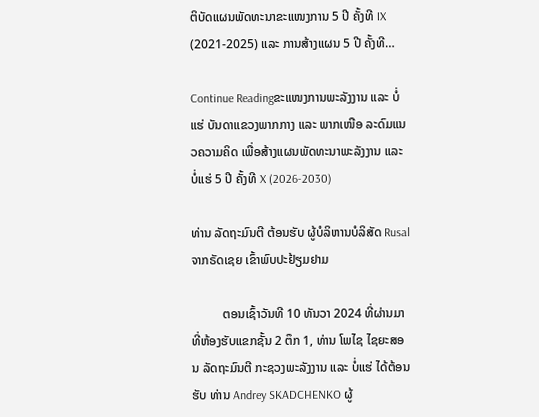ຕິບັດແຜນພັດທະນາຂະແໜງການ 5 ປີ ຄັ້ງທີ IX (2021-2025) ແລະ ການສ້າງແຜນ 5 ປີ ຄັ້ງທີ…

Continue Readingຂະແໜງການພະລັງງານ ແລະ ບໍ່ແຮ່ ບັນດາແຂວງພາກກາງ ແລະ ພາກເໜືອ ລະດົມແນວຄວາມຄິດ ເພື່ອສ້າງແຜນພັດທະນາພະລັງງານ ແລະ ບໍ່ແຮ່ 5 ປີ ຄັ້ງທີ X (2026-2030)

ທ່ານ ລັດຖະມົນຕີ ຕ້ອນຮັບ ຜູ້ບໍລິຫານບໍລິສັດ Rusal ຈາກຣັດເຊຍ ເຂົ້າພົບປະຢ້ຽມຢາມ

          ຕອນເຊົ້າວັນທີ 10 ທັນວາ 2024 ທີ່ຜ່ານມາ ທີ່ຫ້ອງຮັບແຂກຊັ້ນ 2 ຕຶກ 1, ທ່ານ ໂພໄຊ ໄຊຍະສອນ ລັດຖະມົນຕີ ກະຊວງພະລັງງານ ແລະ ບໍ່ແຮ່ ໄດ້ຕ້ອນຮັບ ທ່ານ Andrey SKADCHENKO ຜູ້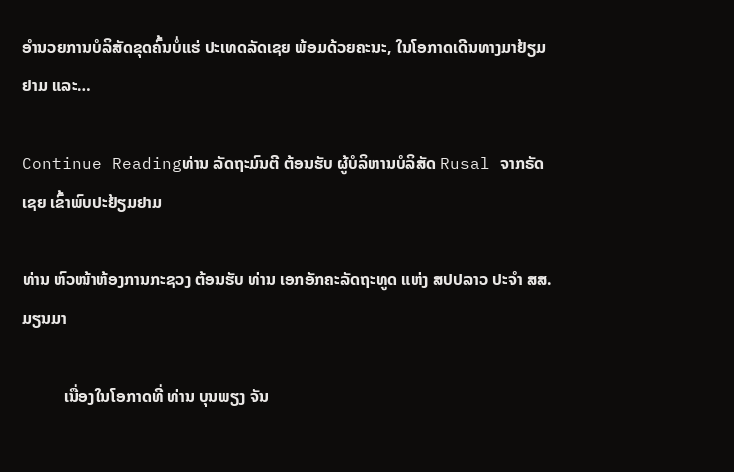ອຳນວຍການບໍລິສັດຂຸດຄົ້ນບໍ່ແຮ່ ປະເທດລັດເຊຍ ພ້ອມດ້ວຍຄະນະ, ໃນໂອກາດເດີນທາງມາຢ້ຽມຢາມ ແລະ…

Continue Readingທ່ານ ລັດຖະມົນຕີ ຕ້ອນຮັບ ຜູ້ບໍລິຫານບໍລິສັດ Rusal ຈາກຣັດເຊຍ ເຂົ້າພົບປະຢ້ຽມຢາມ

ທ່ານ ຫົວໜ້າຫ້ອງການກະຊວງ ຕ້ອນຮັບ ທ່ານ ເອກອັກຄະລັດຖະທູດ ແຫ່ງ ສປປລາວ ປະຈຳ ສສ. ມຽນມາ

          ເນື່ອງໃນໂອກາດທີ່ ທ່ານ ບຸນພຽງ ຈັນ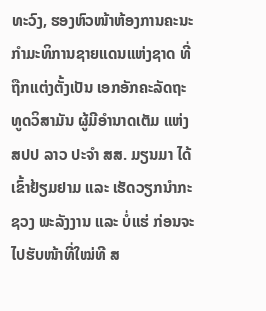ທະວົງ, ຮອງຫົວໜ້າຫ້ອງການຄະນະກຳມະທິການຊາຍແດນແຫ່ງຊາດ ທີ່ຖືກແຕ່ງຕັ້ງເປັນ ເອກອັກຄະລັດຖະທູດວິສາມັນ ຜູ້ມີອຳນາດເຕັມ ແຫ່ງ ສປປ ລາວ ປະຈຳ ສສ. ມຽນມາ ໄດ້ເຂົ້າຢ້ຽມຢາມ ແລະ ເຮັດວຽກນຳກະຊວງ ພະລັງງານ ແລະ ບໍ່ແຮ່ ກ່ອນຈະໄປຮັບໜ້າທີ່ໃໝ່ທີ ສ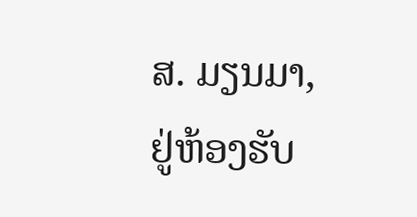ສ. ມຽນມາ, ຢູ່ຫ້ອງຮັບ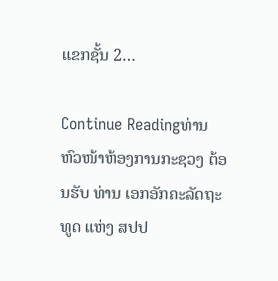ແຂກຊັ້ນ 2…

Continue Readingທ່ານ ຫົວໜ້າຫ້ອງການກະຊວງ ຕ້ອນຮັບ ທ່ານ ເອກອັກຄະລັດຖະທູດ ແຫ່ງ ສປປ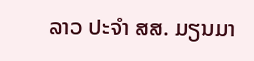ລາວ ປະຈຳ ສສ. ມຽນມາ